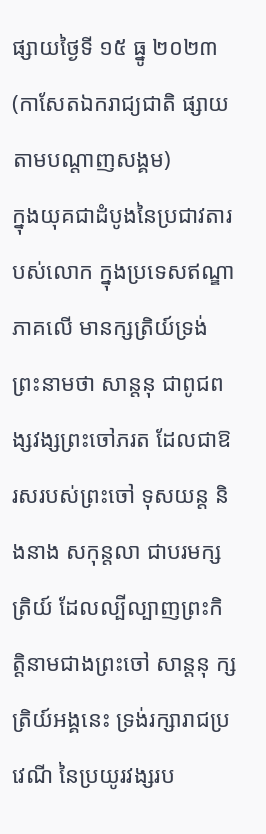ផ្សាយថ្ងៃទី ១៥ ធ្នូ ២០២៣
(កាសែតឯករាជ្យជាតិ ផ្សាយតាមបណ្តាញសង្គម)
ក្នុងយុគជាដំបូងនៃប្រជាវតារបស់លោក ក្នុងប្រទេសឥណ្ឌាភាគលើ មានក្សត្រិយ៍ទ្រង់ព្រះនាមថា សាន្តនុ ជាពូជពង្សវង្សព្រះចៅភរត ដែលជាឱរសរបស់ព្រះចៅ ទុសយន្ត និងនាង សកុន្តលា ជាបរមក្សត្រិយ៍ ដែលល្បីល្បាញព្រះកិត្តិនាមជាងព្រះចៅ សាន្តនុ ក្សត្រិយ៍អង្គនេះ ទ្រង់រក្សារាជប្រវេណី នៃប្រយូរវង្សរប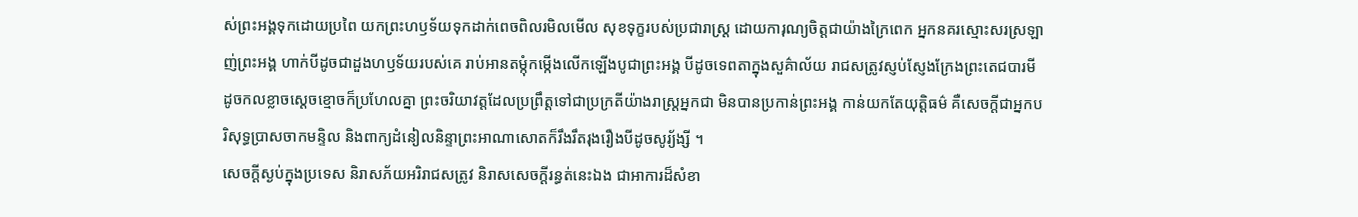ស់ព្រះអង្គទុកដោយប្រពៃ យកព្រះហឫទ័យទុកដាក់ពេចពិលរមិលមើល សុខទុក្ខរបស់ប្រជារាស្ត្រ ដោយការុណ្យចិត្តជាយ៉ាងក្រៃពេក អ្នកនគរស្មោះសរស្រឡាញ់ព្រះអង្គ ហាក់បីដូចជាដួងហឫទ័យរបស់គេ រាប់អានតម្កុំកម្កើងលើកឡើងបូជាព្រះអង្គ បីដូចទេពតាក្នុងសួគ៌ាល័យ រាជសត្រូវស្ញប់ស្ញែងក្រែងព្រះតេជបារមី ដូចកលខ្លាចស្ដេចខ្មោចក៏ប្រហែលគ្នា ព្រះចរិយាវត្តដែលប្រព្រឹត្តទៅជាប្រក្រតីយ៉ាងរាស្ត្រអ្នកជា មិនបានប្រកាន់ព្រះអង្គ កាន់យកតែយុត្តិធម៌ គឺសេចក្ដីជាអ្នកបរិសុទ្ធប្រាសចាកមន្ទិល និងពាក្យដំនៀលនិន្ទាព្រះអាណាសោតក៏រឹងរឹតរុងរឿងបីដូចសូរ្យ័ង្សី ។
សេចក្ដីស្ងប់ក្នុងប្រទេស និរាសភ័យអរិរាជសត្រូវ និរាសសេចក្ដីរន្ធត់នេះឯង ជាអាការដ៏សំខា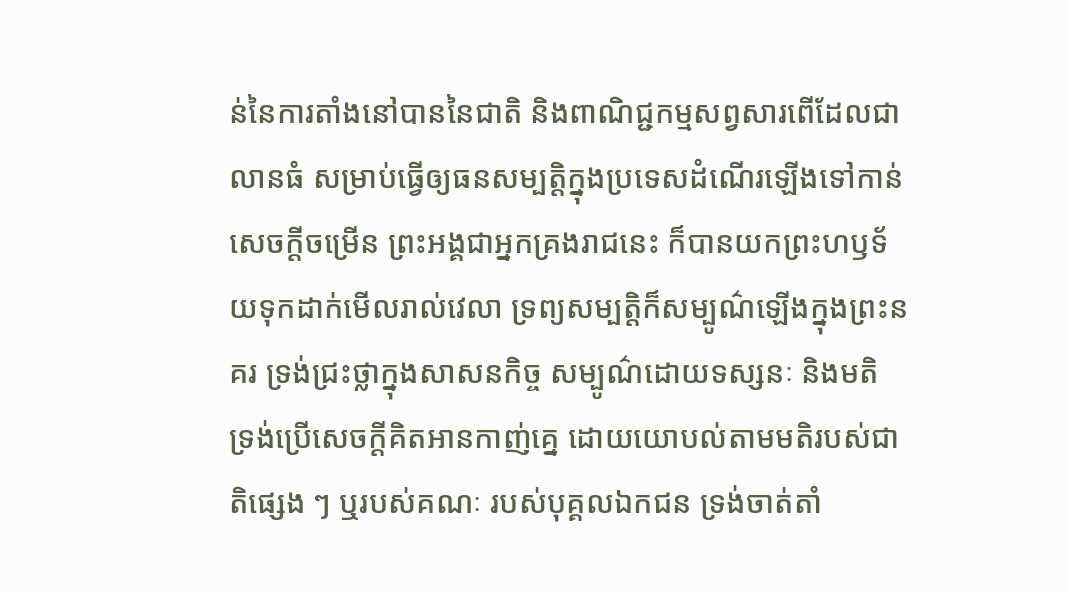ន់នៃការតាំងនៅបាននៃជាតិ និងពាណិជ្ជកម្មសព្វសារពើដែលជាលានធំ សម្រាប់ធ្វើឲ្យធនសម្បត្តិក្នុងប្រទេសដំណើរឡើងទៅកាន់សេចក្ដីចម្រើន ព្រះអង្គជាអ្នកគ្រងរាជនេះ ក៏បានយកព្រះហឫទ័យទុកដាក់មើលរាល់វេលា ទ្រព្យសម្បត្តិក៏សម្បូណ៌ឡើងក្នុងព្រះនគរ ទ្រង់ជ្រះថ្លាក្នុងសាសនកិច្ច សម្បូណ៌ដោយទស្សនៈ និងមតិ ទ្រង់ប្រើសេចក្ដីគិតអានកាញ់គ្នេ ដោយយោបល់តាមមតិរបស់ជាតិផ្សេង ៗ ឬរបស់គណៈ របស់បុគ្គលឯកជន ទ្រង់ចាត់តាំ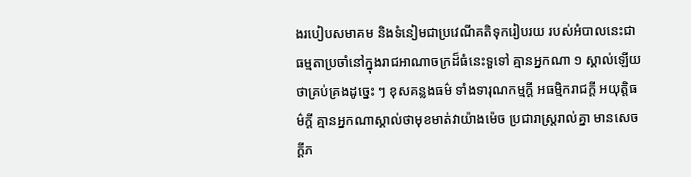ងរបៀបសមាគម និងទំនៀមជាប្រវេណីគតិទុករៀបរយ របស់អំបាលនេះជាធម្មតាប្រចាំនៅក្នុងរាជអាណាចក្រដ៏ធំនេះទួទៅ គ្មានអ្នកណា ១ ស្គាល់ឡើយថាគ្រប់គ្រងដូច្នេះ ៗ ខុសគន្លងធម៌ ទាំងទារុណកម្មក្ដី អធម្មិករាជក្ដី អយុត្តិធម៌ក្ដី គ្មានអ្នកណាស្គាល់ថាមុខមាត់វាយ៉ាងម៉េច ប្រជារាស្ត្ររាល់គ្នា មានសេចក្ដីភ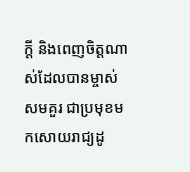ក្ដី និងពេញចិត្តណាស់ដែលបានម្ចាស់សមគួរ ជាប្រមុខមកសោយរាជ្យដូ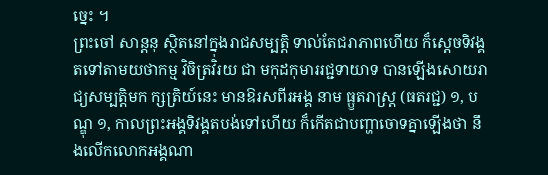ច្នេះ ។
ព្រះចៅ សាន្តនុ ស្ថិតនៅក្នុងរាជសម្បត្តិ ទាល់តែជរាភាពហើយ ក៏ស្ដេចទិវង្គតទៅតាមយថាកម្ម វិចិត្រវិរយ ជា មកុដកុមាររជ្ជទាយាទ បានឡើងសោយរាជ្យសម្បត្តិមក ក្សត្រិយ៍នេះ មានឱរសពីរអង្គ នាម ធ្ឫតរាស្ត្រ (ធតរជ្ជ) ១, បណ្ឌុ ១, កាលព្រះអង្គទិវង្គតបង់ទៅហើយ ក៏កើតជាបញ្ហាចោទគ្នាឡើងថា នឹងលើកលោកអង្គណា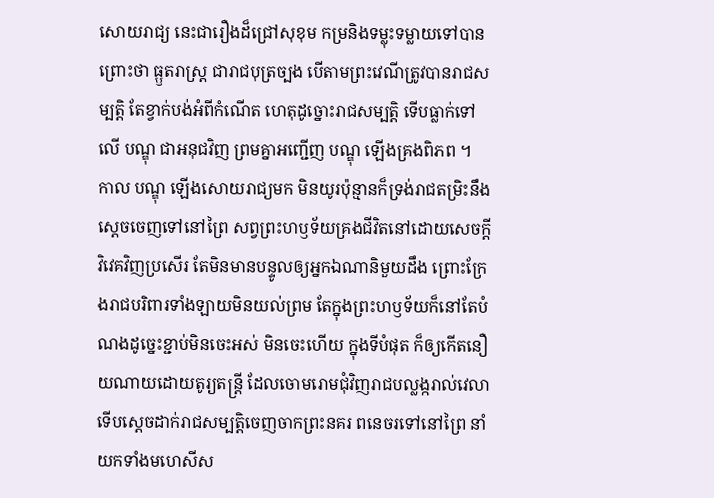សោយរាជ្យ នេះជារឿងដ៏ជ្រៅសុខុម កម្រនិងទម្លុះទម្លាយទៅបាន ព្រោះថា ធ្ឫតរាស្ត្រ ជារាជបុត្រច្បង បើតាមព្រះវេណីត្រូវបានរាជសម្បត្តិ តែខ្វាក់បង់អំពីកំណើត ហេតុដូច្នោះរាជសម្បត្តិ ទើបធ្លាក់ទៅលើ បណ្ឌុ ជាអនុជវិញ ព្រមគ្នាអញ្ជើញ បណ្ឌុ ឡើងគ្រងពិភព ។
កាល បណ្ឌុ ឡើងសោយរាជ្យមក មិនយូរប៉ុន្មានក៏ទ្រង់រាជតម្រិះនឹងស្ដេចចេញទៅនៅព្រៃ សព្វព្រះហឫទ័យគ្រងជីវិតនៅដោយសេចក្ដីវិវេគវិញប្រសើរ តែមិនមានបន្ទូលឲ្យអ្នកឯណានិមួយដឹង ព្រោះក្រែងរាជបរិពារទាំងឡាយមិនយល់ព្រម តែក្នុងព្រះហឫទ័យក៏នៅតែបំណងដូច្នេះខ្ជាប់មិនចេះអស់ មិនចេះហើយ ក្នុងទីបំផុត ក៏ឲ្យកើតនឿយណាយដោយតូរ្យតន្ត្រី ដែលចោមរោមជុំវិញរាជបល្លង្ករាល់វេលា ទើបស្ដេចដាក់រាជសម្បត្តិចេញចាកព្រះនគរ ពនេចរទៅនៅព្រៃ នាំយកទាំងមហេសីស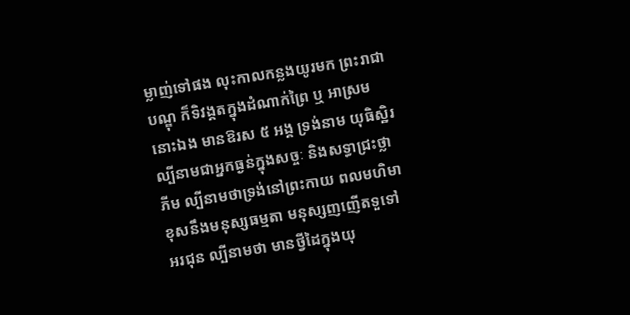ម្លាញ់ទៅផង លុះកាលកន្លងយូរមក ព្រះរាជា បណ្ឌុ ក៏ទិវង្គតក្នុងដំណាក់ព្រៃ ឬ អាស្រមនោះឯង មានឱរស ៥ អង្គ ទ្រង់នាម យុធិស្ឋិរ ល្បីនាមជាអ្នកធ្ងន់ក្នុងសច្ចៈ និងសទ្ធាជ្រះថ្លា ភីម ល្បីនាមថាទ្រង់នៅព្រះកាយ ពលមហិមា ខុសនឹងមនុស្សធម្មតា មនុស្សញញើតទួទៅ អរជុន ល្បីនាមថា មានថ្វីដៃក្នុងយុ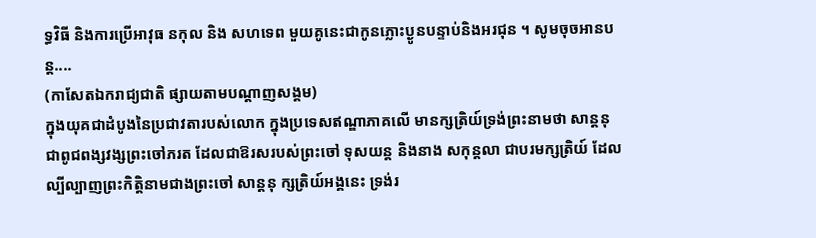ទ្ធវិធី និងការប្រើអាវុធ នកុល និង សហទេព មួយគូនេះជាកូនភ្លោះប្ងូនបន្ទាប់និងអរជុន ។ សូមចុចអានបន្ត....
(កាសែតឯករាជ្យជាតិ ផ្សាយតាមបណ្តាញសង្គម)
ក្នុងយុគជាដំបូងនៃប្រជាវតារបស់លោក ក្នុងប្រទេសឥណ្ឌាភាគលើ មានក្សត្រិយ៍ទ្រង់ព្រះនាមថា សាន្តនុ ជាពូជពង្សវង្សព្រះចៅភរត ដែលជាឱរសរបស់ព្រះចៅ ទុសយន្ត និងនាង សកុន្តលា ជាបរមក្សត្រិយ៍ ដែលល្បីល្បាញព្រះកិត្តិនាមជាងព្រះចៅ សាន្តនុ ក្សត្រិយ៍អង្គនេះ ទ្រង់រ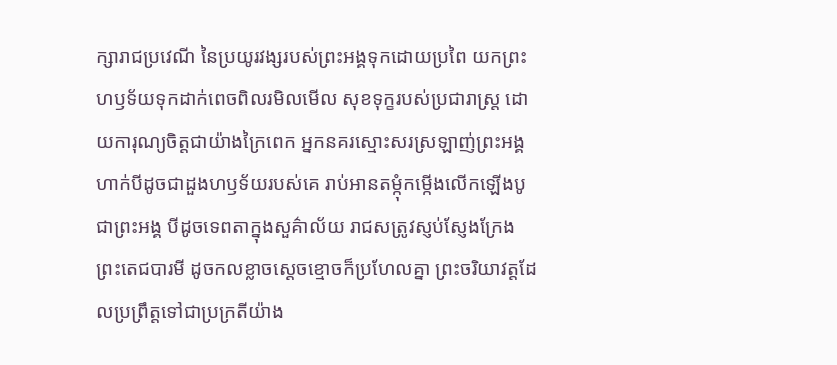ក្សារាជប្រវេណី នៃប្រយូរវង្សរបស់ព្រះអង្គទុកដោយប្រពៃ យកព្រះហឫទ័យទុកដាក់ពេចពិលរមិលមើល សុខទុក្ខរបស់ប្រជារាស្ត្រ ដោយការុណ្យចិត្តជាយ៉ាងក្រៃពេក អ្នកនគរស្មោះសរស្រឡាញ់ព្រះអង្គ ហាក់បីដូចជាដួងហឫទ័យរបស់គេ រាប់អានតម្កុំកម្កើងលើកឡើងបូជាព្រះអង្គ បីដូចទេពតាក្នុងសួគ៌ាល័យ រាជសត្រូវស្ញប់ស្ញែងក្រែងព្រះតេជបារមី ដូចកលខ្លាចស្ដេចខ្មោចក៏ប្រហែលគ្នា ព្រះចរិយាវត្តដែលប្រព្រឹត្តទៅជាប្រក្រតីយ៉ាង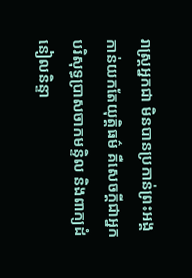រាស្ត្រអ្នកជា មិនបានប្រកាន់ព្រះអង្គ កាន់យកតែយុត្តិធម៌ គឺសេចក្ដីជាអ្នកបរិសុទ្ធប្រាសចាកមន្ទិល និងពាក្យដំនៀលនិន្ទា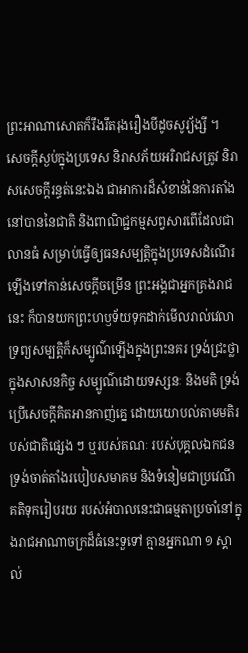ព្រះអាណាសោតក៏រឹងរឹតរុងរឿងបីដូចសូរ្យ័ង្សី ។
សេចក្ដីស្ងប់ក្នុងប្រទេស និរាសភ័យអរិរាជសត្រូវ និរាសសេចក្ដីរន្ធត់នេះឯង ជាអាការដ៏សំខាន់នៃការតាំងនៅបាននៃជាតិ និងពាណិជ្ជកម្មសព្វសារពើដែលជាលានធំ សម្រាប់ធ្វើឲ្យធនសម្បត្តិក្នុងប្រទេសដំណើរឡើងទៅកាន់សេចក្ដីចម្រើន ព្រះអង្គជាអ្នកគ្រងរាជនេះ ក៏បានយកព្រះហឫទ័យទុកដាក់មើលរាល់វេលា ទ្រព្យសម្បត្តិក៏សម្បូណ៌ឡើងក្នុងព្រះនគរ ទ្រង់ជ្រះថ្លាក្នុងសាសនកិច្ច សម្បូណ៌ដោយទស្សនៈ និងមតិ ទ្រង់ប្រើសេចក្ដីគិតអានកាញ់គ្នេ ដោយយោបល់តាមមតិរបស់ជាតិផ្សេង ៗ ឬរបស់គណៈ របស់បុគ្គលឯកជន ទ្រង់ចាត់តាំងរបៀបសមាគម និងទំនៀមជាប្រវេណីគតិទុករៀបរយ របស់អំបាលនេះជាធម្មតាប្រចាំនៅក្នុងរាជអាណាចក្រដ៏ធំនេះទួទៅ គ្មានអ្នកណា ១ ស្គាល់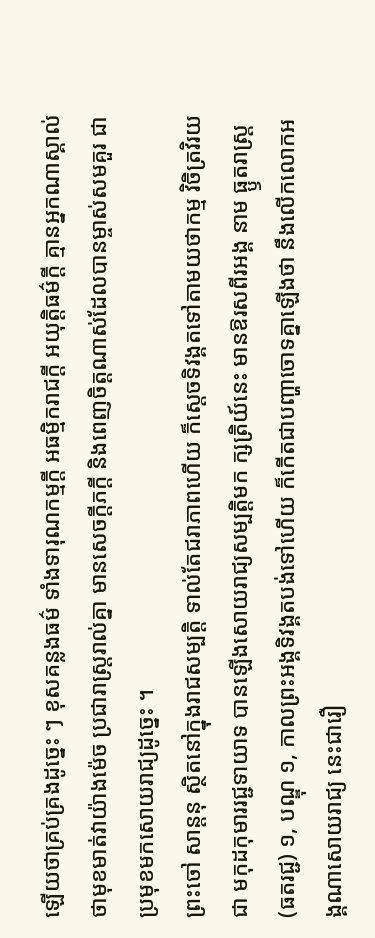ឡើយថាគ្រប់គ្រងដូច្នេះ ៗ ខុសគន្លងធម៌ ទាំងទារុណកម្មក្ដី អធម្មិករាជក្ដី អយុត្តិធម៌ក្ដី គ្មានអ្នកណាស្គាល់ថាមុខមាត់វាយ៉ាងម៉េច ប្រជារាស្ត្ររាល់គ្នា មានសេចក្ដីភក្ដី និងពេញចិត្តណាស់ដែលបានម្ចាស់សមគួរ ជាប្រមុខមកសោយរាជ្យដូច្នេះ ។
ព្រះចៅ សាន្តនុ ស្ថិតនៅក្នុងរាជសម្បត្តិ ទាល់តែជរាភាពហើយ ក៏ស្ដេចទិវង្គតទៅតាមយថាកម្ម វិចិត្រវិរយ ជា មកុដកុមាររជ្ជទាយាទ បានឡើងសោយរាជ្យសម្បត្តិមក ក្សត្រិយ៍នេះ មានឱរសពីរអង្គ នាម ធ្ឫតរាស្ត្រ (ធតរជ្ជ) ១, បណ្ឌុ ១, កាលព្រះអង្គទិវង្គតបង់ទៅហើយ ក៏កើតជាបញ្ហាចោទគ្នាឡើងថា នឹងលើកលោកអង្គណាសោយរាជ្យ នេះជារឿ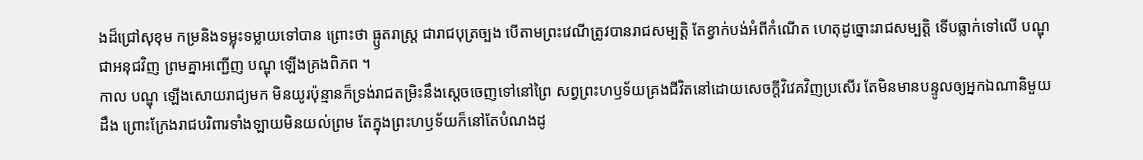ងដ៏ជ្រៅសុខុម កម្រនិងទម្លុះទម្លាយទៅបាន ព្រោះថា ធ្ឫតរាស្ត្រ ជារាជបុត្រច្បង បើតាមព្រះវេណីត្រូវបានរាជសម្បត្តិ តែខ្វាក់បង់អំពីកំណើត ហេតុដូច្នោះរាជសម្បត្តិ ទើបធ្លាក់ទៅលើ បណ្ឌុ ជាអនុជវិញ ព្រមគ្នាអញ្ជើញ បណ្ឌុ ឡើងគ្រងពិភព ។
កាល បណ្ឌុ ឡើងសោយរាជ្យមក មិនយូរប៉ុន្មានក៏ទ្រង់រាជតម្រិះនឹងស្ដេចចេញទៅនៅព្រៃ សព្វព្រះហឫទ័យគ្រងជីវិតនៅដោយសេចក្ដីវិវេគវិញប្រសើរ តែមិនមានបន្ទូលឲ្យអ្នកឯណានិមួយដឹង ព្រោះក្រែងរាជបរិពារទាំងឡាយមិនយល់ព្រម តែក្នុងព្រះហឫទ័យក៏នៅតែបំណងដូ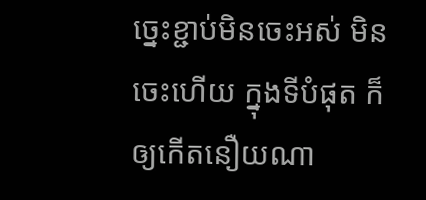ច្នេះខ្ជាប់មិនចេះអស់ មិនចេះហើយ ក្នុងទីបំផុត ក៏ឲ្យកើតនឿយណា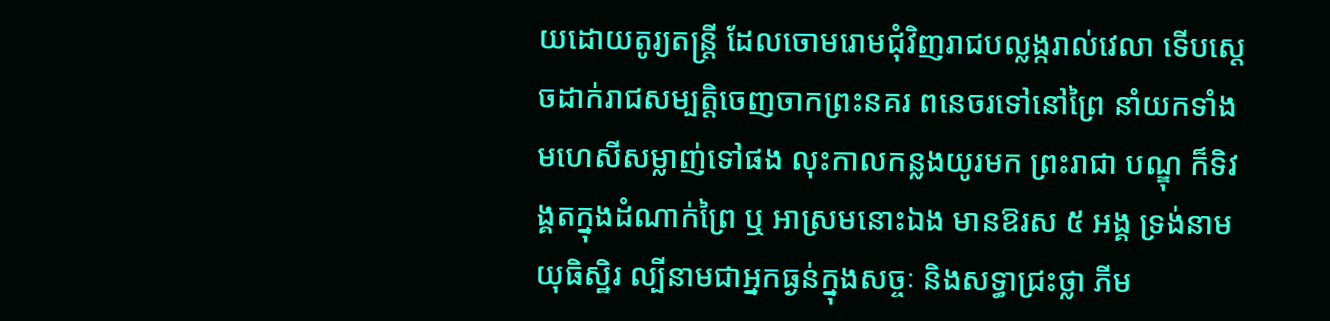យដោយតូរ្យតន្ត្រី ដែលចោមរោមជុំវិញរាជបល្លង្ករាល់វេលា ទើបស្ដេចដាក់រាជសម្បត្តិចេញចាកព្រះនគរ ពនេចរទៅនៅព្រៃ នាំយកទាំងមហេសីសម្លាញ់ទៅផង លុះកាលកន្លងយូរមក ព្រះរាជា បណ្ឌុ ក៏ទិវង្គតក្នុងដំណាក់ព្រៃ ឬ អាស្រមនោះឯង មានឱរស ៥ អង្គ ទ្រង់នាម យុធិស្ឋិរ ល្បីនាមជាអ្នកធ្ងន់ក្នុងសច្ចៈ និងសទ្ធាជ្រះថ្លា ភីម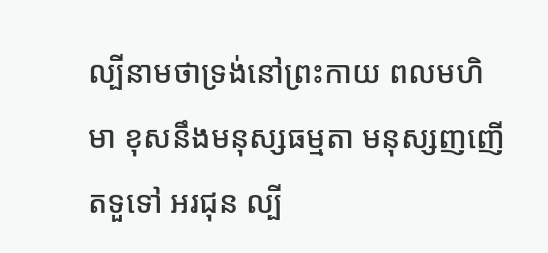ល្បីនាមថាទ្រង់នៅព្រះកាយ ពលមហិមា ខុសនឹងមនុស្សធម្មតា មនុស្សញញើតទួទៅ អរជុន ល្បី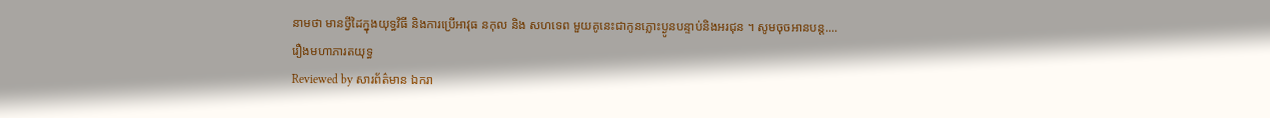នាមថា មានថ្វីដៃក្នុងយុទ្ធវិធី និងការប្រើអាវុធ នកុល និង សហទេព មួយគូនេះជាកូនភ្លោះប្ងូនបន្ទាប់និងអរជុន ។ សូមចុចអានបន្ត....
រឿងមហាភារតយុទ្ធ
Reviewed by សារព័ត៌មាន ឯករា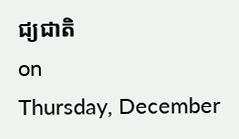ជ្យជាតិ
on
Thursday, December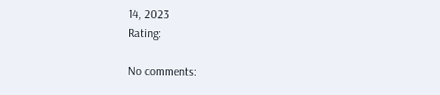14, 2023
Rating:

No comments: